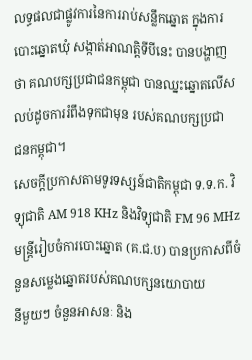លទ្ធផលជាផ្លូវការនៃការរាប់សន្លឹកឆ្នោត ក្នុងការបោះឆ្នោតឃុំ សង្កាត់អាណត្តិទីបីនេះ បានបង្ហាញ
ថា គណបក្សប្រជាជនកម្ពុជា បានឈ្នះឆ្នោតលើសលប់ដូចការរំពឹងទុកជាមុន របស់គណបក្សប្រជា
ជនកម្ពុជា។
សេចក្តីប្រកាសតាមទូរទស្សន៍ជាតិកម្ពុជា ទ.ទ.ក. វិទ្យុជាតិ AM 918 KHz និងវិទ្យុជាតិ FM 96 MHz
មន្ត្រីរៀបចំការបោះឆ្នោត (គ.ជ.ប) បានប្រកាសពីចំនួនសម្លេងឆ្នោតរបស់គណបក្សនយោបាយ
នីមួយៗ ចំនួនអាសនៈ និង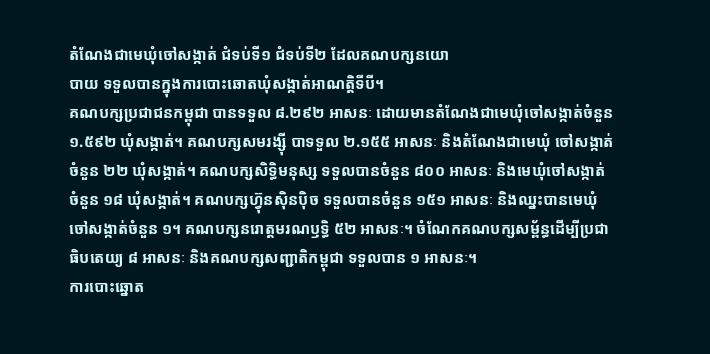តំណែងជាមេឃុំចៅសង្កាត់ ជំទប់ទី១ ជំទប់ទី២ ដែលគណបក្សនយោ
បាយ ទទួលបានក្នុងការបោះឆោតឃុំសង្កាត់អាណត្តិទីបី។
គណបក្សប្រជាជនកម្ពុជា បានទទួល ៨.២៩២ អាសនៈ ដោយមានតំណែងជាមេឃុំចៅសង្កាត់ចំនួន
១.៥៩២ ឃុំសង្កាត់។ គណបក្សសមរង្ស៊ី បាទទួល ២.១៥៥ អាសនៈ និងតំណែងជាមេឃុំ ចៅសង្កាត់
ចំនួន ២២ ឃុំសង្កាត់។ គណបក្សសិទ្ធិមនុស្ស ទទួលបានចំនួន ៨០០ អាសនៈ និងមេឃុំចៅសង្កាត់
ចំនួន ១៨ ឃុំសង្កាត់។ គណបក្សហ្វ៊ុនស៊ិនប៉ិច ទទួលបានចំនួន ១៥១ អាសនៈ និងឈ្នះបានមេឃុំ
ចៅសង្កាត់ចំនួន ១។ គណបក្សនរោត្តមរណឫទ្ធិ ៥២ អាសនៈ។ ចំណែកគណបក្សសម្ព័ន្ធដើម្បីប្រជា
ធិបតេយ្យ ៨ អាសនៈ និងគណបក្សសញ្ជាតិកម្ពុជា ទទួលបាន ១ អាសនៈ។
ការបោះឆ្នោត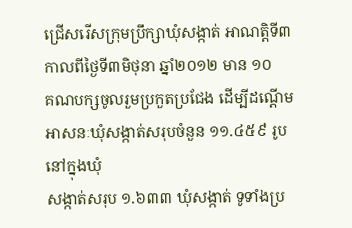ជ្រើសរើសក្រុមប្រឹក្សាឃុំសង្កាត់ អាណត្តិទី៣ កាលពីថ្ងៃទី៣មិថុនា ឆ្នាំ២០១២ មាន ១០
គណបក្សចូលរួមប្រកួតប្រជែង ដើម្បីដណ្តើមអាសនៈឃុំសង្កាត់សរុបចំនួន ១១.៤៥៩ រូប នៅក្នុងឃុំ
សង្កាត់សរុប ១.៦៣៣ ឃុំសង្កាត់ ទូទាំងប្រ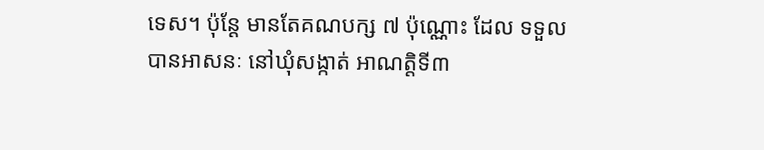ទេស។ ប៉ុន្ដែ មានតែគណបក្ស ៧ ប៉ុណ្ណោះ ដែល ទទួល
បានអាសនៈ នៅឃុំសង្កាត់ អាណត្តិទី៣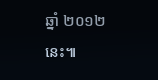ឆ្នាំ ២០១២ នេះ៕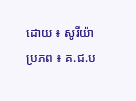ដោយ ៖ សូរីយ៉ា
ប្រភព ៖ គ.ជ.ប